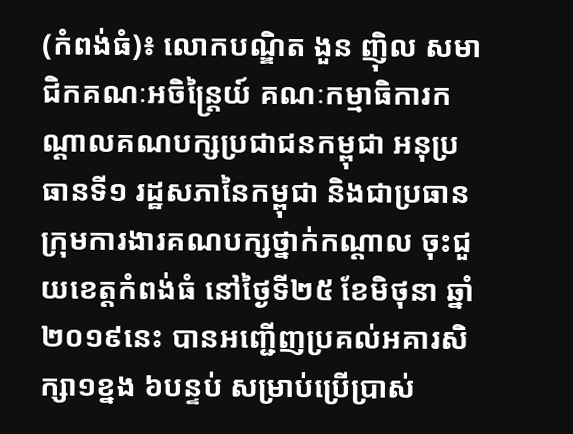(កំពង់ធំ)៖ លោកបណ្ឌិត ងួន ញ៉ិល សមាជិកគណៈអចិន្ត្រៃយ៍ គណៈកម្មាធិការកណ្តាលគណបក្សប្រជាជនកម្ពុជា អនុប្រធានទី១ រដ្ឋសភានៃកម្ពុជា និងជាប្រធានក្រុមការងារគណបក្សថ្នាក់កណ្តាល ចុះជួយខេត្តកំពង់ធំ នៅថ្ងៃទី២៥ ខែមិថុនា ឆ្នាំ២០១៩នេះ បានអញ្ជើញប្រគល់អគារសិក្សា១ខ្នង ៦បន្ទប់ សម្រាប់ប្រើប្រាស់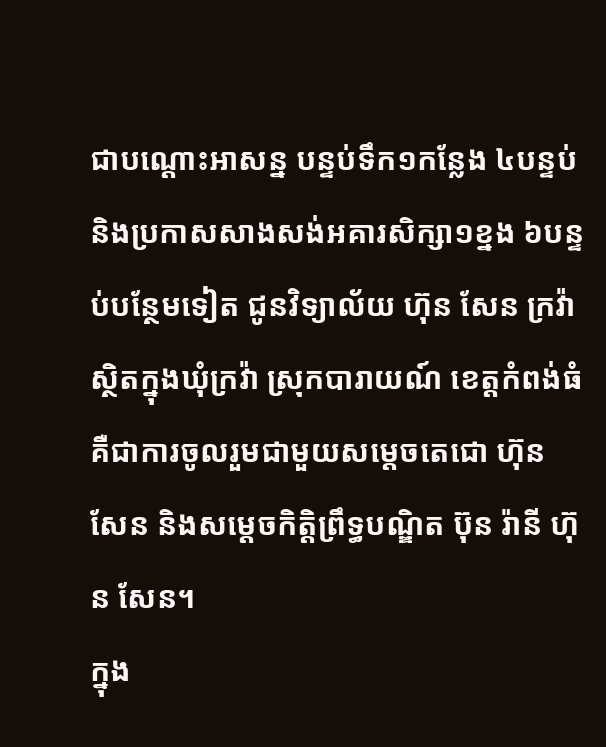ជាបណ្តោះអាសន្ន បន្ទប់ទឹក១កន្លែង ៤បន្ទប់ និងប្រកាសសាងសង់អគារសិក្សា១ខ្នង ៦បន្ទប់បន្ថែមទៀត ជូនវិទ្យាល័យ ហ៊ុន សែន ក្រវ៉ា ស្ថិតក្នុងឃុំក្រវ៉ា ស្រុកបារាយណ៍ ខេត្តកំពង់ធំ គឺជាការចូលរួមជាមួយសម្តេចតេជោ ហ៊ុន សែន និងសម្តេចកិត្តិព្រឹទ្ធបណ្ឌិត ប៊ុន រ៉ានី ហ៊ុន សែន។
ក្នុង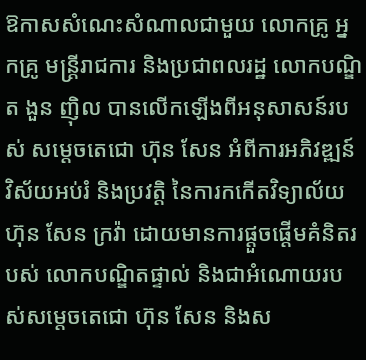ឱកាសសំណេះសំណាលជាមួយ លោកគ្រូ អ្នកគ្រូ មន្ត្រីរាជការ និងប្រជាពលរដ្ឋ លោកបណ្ឌិត ងួន ញ៉ិល បានលើកឡើងពីអនុសាសន៍របស់ សម្តេចតេជោ ហ៊ុន សែន អំពីការអភិវឌ្ឍន៍វិស័យអប់រំ និងប្រវត្តិ នៃការកកើតវិទ្យាល័យ ហ៊ុន សែន ក្រវ៉ា ដោយមានការផ្តួចផ្តើមគំនិតរបស់ លោកបណ្ឌិតផ្ទាល់ និងជាអំណោយរបស់សម្តេចតេជោ ហ៊ុន សែន និងស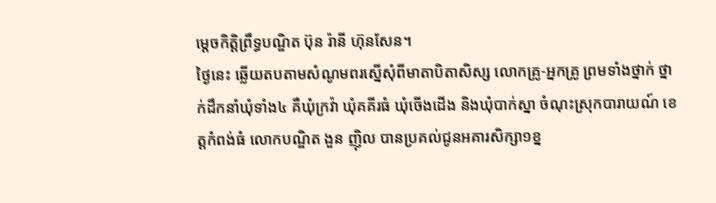ម្តេចកិត្តិព្រឹទ្ធបណ្ឌិត ប៊ុន រ៉ានី ហ៊ុនសែន។
ថ្ងៃនេះ ឆ្លើយតបតាមសំណូមពរស្នើសុំពីមាតាបិតាសិស្ស លោកគ្រូ-អ្នកគ្រូ ព្រមទាំងថ្នាក់ ថ្នាក់ដឹកនាំឃុំទាំង៤ គឺឃុំក្រវ៉ា ឃុំគគីរធំ ឃុំចើងដើង និងឃុំបាក់ស្នា ចំណុះស្រុកបារាយណ៍ ខេត្តកំពង់ធំ លោកបណ្ឌិត ងួន ញ៉ិល បានប្រគល់ជូនអគារសិក្សា១ខ្ន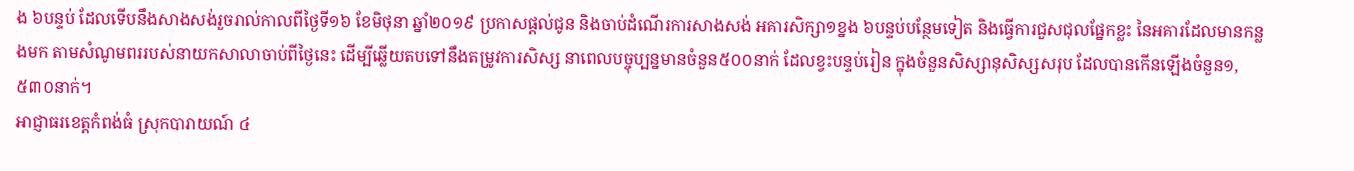ង ៦បន្ទប់ ដែលទើបនឹងសាងសង់រួចរាល់កាលពីថ្ងៃទី១៦ ខែមិថុនា ឆ្នាំ២០១៩ ប្រកាសផ្តល់ជូន និងចាប់ដំណើរការសាងសង់ អគារសិក្សា១ខ្នង ៦បន្ទប់បន្ថែមទៀត និងធ្វើការជួសជុលផ្នែកខ្លះ នៃអគារដែលមានកន្លងមក តាមសំណូមពររបស់នាយកសាលាចាប់ពីថ្ងៃនេះ ដើម្បីឆ្លើយតបទៅនឹងតម្រូវការសិស្ស នាពេលបច្ចុប្បន្នមានចំនួន៥០០នាក់ ដែលខ្វះបន្ទប់រៀន ក្នុងចំនួនសិស្សានុសិស្សសរុប ដែលបានកើនឡើងចំនួន១,៥៣០នាក់។
អាជ្ញាធរខេត្តកំពង់ធំ ស្រុកបារាយណ៍ ៤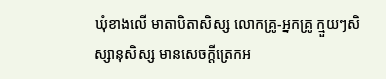ឃុំខាងលើ មាតាបិតាសិស្ស លោកគ្រូ-អ្នកគ្រូ ក្មួយៗសិស្សានុសិស្ស មានសេចក្តីត្រេកអ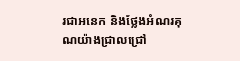រជាអនេក និងថ្លែងអំណរគុណយ៉ាងជ្រាលជ្រៅ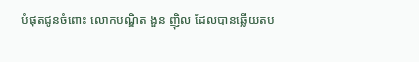បំផុតជូនចំពោះ លោកបណ្ឌិត ងួន ញ៉ិល ដែលបានឆ្លើយតប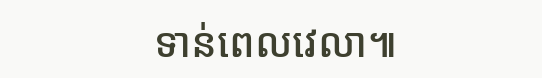ទាន់ពេលវេលា៕